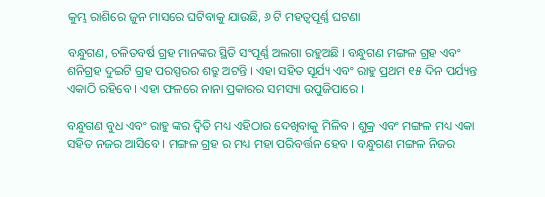କୁମ୍ଭ ରାଶିରେ ଜୁନ ମାସରେ ଘଟିବାକୁ ଯାଉଛି, ୬ ଟି ମହତ୍ଵପୂର୍ଣ୍ଣ ଘଟଣା

ବନ୍ଧୁଗଣ, ଚଳିତବର୍ଷ ଗ୍ରହ ମାନଙ୍କର ସ୍ଥିତି ସଂପୂର୍ଣ୍ଣ ଅଲଗା ରହୁଅଛି । ବନ୍ଧୁଗଣ ମଙ୍ଗଳ ଗ୍ରହ ଏବଂ ଶନିଗ୍ରହ ଦୁଇଟି ଗ୍ରହ ପରସ୍ପରର ଶତ୍ରୁ ଅଟନ୍ତି । ଏହା ସହିତ ସୂର୍ଯ୍ୟ ଏବଂ ରାହୁ ପ୍ରଥମ ୧୫ ଦିନ ପର୍ଯ୍ୟନ୍ତ ଏକାଠି ରହିବେ । ଏହା ଫଳରେ ନାନା ପ୍ରକାରର ସମସ୍ୟା ଉପୁଜିପାରେ ।

ବନ୍ଧୁଗଣ ବୁଧ ଏବଂ ରାହୁ ଙ୍କର ଦ୍ଵିତି ମଧ୍ୟ ଏହିଠାର ଦେଖିବାକୁ ମିଳିବ । ଶୁକ୍ର ଏବଂ ମଙ୍ଗଳ ମଧ୍ୟ ଏକା ସହିତ ନଜର ଆସିବେ । ମଙ୍ଗଳ ଗ୍ରହ ର ମଧ୍ୟ ମହା ପରିବର୍ତ୍ତନ ହେବ । ବନ୍ଧୁଗଣ ମଙ୍ଗଳ ନିଜର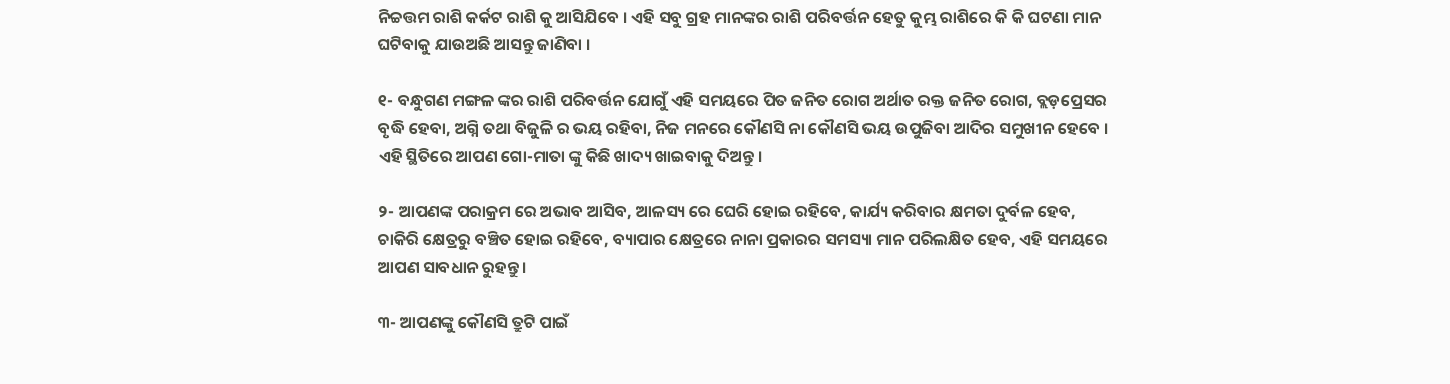ନିଚ୍ଚତ୍ତମ ରାଶି କର୍କଟ ରାଶି କୁ ଆସିଯିବେ । ଏହି ସବୁ ଗ୍ରହ ମାନଙ୍କର ରାଶି ପରିବର୍ତ୍ତନ ହେତୁ କୁମ୍ଭ ରାଶିରେ କି କି ଘଟଣା ମାନ ଘଟିବାକୁ ଯାଉଅଛି ଆସନ୍ତୁ ଜାଣିବା ।

୧- ବନ୍ଧୁଗଣ ମଙ୍ଗଳ ଙ୍କର ରାଶି ପରିବର୍ତ୍ତନ ଯୋଗୁଁ ଏହି ସମୟରେ ପିତ ଜନିତ ରୋଗ ଅର୍ଥାତ ରକ୍ତ ଜନିତ ରୋଗ, ବ୍ଲଡ଼ପ୍ରେସର ବୃଦ୍ଧି ହେବା, ଅଗ୍ନି ତଥା ବିଜୁଳି ର ଭୟ ରହିବା, ନିଜ ମନରେ କୌଣସି ନା କୌଣସି ଭୟ ଉପୁଜିବା ଆଦିର ସମୁଖୀନ ହେବେ । ଏହି ସ୍ଥିତିରେ ଆପଣ ଗୋ-ମାତା ଙ୍କୁ କିଛି ଖାଦ୍ୟ ଖାଇବାକୁ ଦିଅନ୍ତୁ ।

୨- ଆପଣଙ୍କ ପରାକ୍ରମ ରେ ଅଭାବ ଆସିବ, ଆଳସ୍ୟ ରେ ଘେରି ହୋଇ ରହିବେ, କାର୍ଯ୍ୟ କରିବାର କ୍ଷମତା ଦୁର୍ବଳ ହେବ, ଚାକିରି କ୍ଷେତ୍ରରୁ ବଞ୍ଚିତ ହୋଇ ରହିବେ, ବ୍ୟାପାର କ୍ଷେତ୍ରରେ ନାନା ପ୍ରକାରର ସମସ୍ୟା ମାନ ପରିଲକ୍ଷିତ ହେବ, ଏହି ସମୟରେ ଆପଣ ସାବଧାନ ରୁହନ୍ତୁ ।

୩- ଆପଣଙ୍କୁ କୌଣସି ତ୍ରୁଟି ପାଇଁ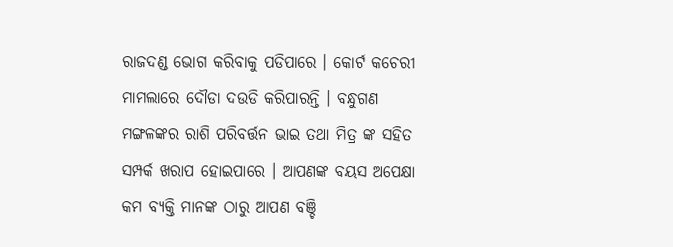ରାଜଦଣ୍ଡ ଭୋଗ କରିବାକୁ ପଡିପାରେ । କୋର୍ଟ କଚେରୀ ମାମଲାରେ ଦୌଡା ଦଉଡି କରିପାରନ୍ତି । ବନ୍ଧୁଗଣ ମଙ୍ଗଳଙ୍କର ରାଶି ପରିବର୍ତ୍ତନ ଭାଇ ତଥା ମିତ୍ର ଙ୍କ ସହିତ ସମ୍ପର୍କ ଖରାପ ହୋଇପାରେ । ଆପଣଙ୍କ ବୟସ ଅପେକ୍ଷା କମ ବ୍ୟକ୍ତି ମାନଙ୍କ ଠାରୁ ଆପଣ ବଞ୍ଚି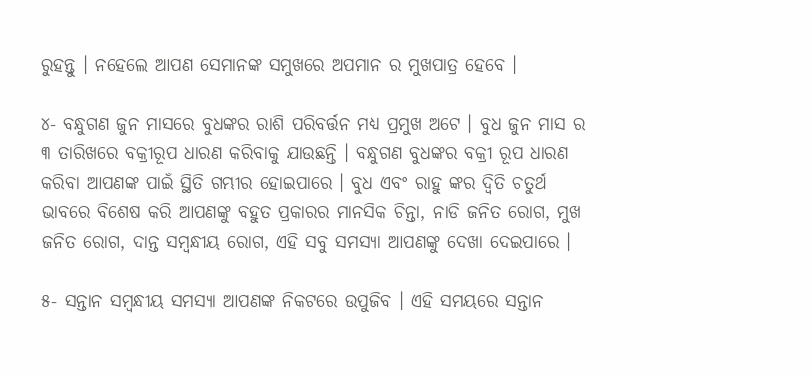ରୁହନ୍ତୁ । ନହେଲେ ଆପଣ ସେମାନଙ୍କ ସମୁଖରେ ଅପମାନ ର ମୁଖପାତ୍ର ହେବେ ।

୪- ବନ୍ଧୁଗଣ ଜୁନ ମାସରେ ବୁଧଙ୍କର ରାଶି ପରିବର୍ତ୍ତନ ମଧ୍ୟ ପ୍ରମୁଖ ଅଟେ । ବୁଧ ଜୁନ ମାସ ର ୩ ତାରିଖରେ ବକ୍ରୀରୂପ ଧାରଣ କରିବାକୁ ଯାଉଛନ୍ତି । ବନ୍ଧୁଗଣ ବୁଧଙ୍କର ବକ୍ରୀ ରୂପ ଧାରଣ କରିବା ଆପଣଙ୍କ ପାଇଁ ସ୍ଥିତି ଗମ୍ଭୀର ହୋଇପାରେ । ବୁଧ ଏବଂ ରାହୁ ଙ୍କର ଦ୍ଵିତି ଚତୁର୍ଥ ଭାବରେ ବିଶେଷ କରି ଆପଣଙ୍କୁ ବହୁତ ପ୍ରକାରର ମାନସିକ ଚିନ୍ତା, ନାଡି ଜନିତ ରୋଗ, ମୁଖ ଜନିତ ରୋଗ, ଦାନ୍ତ ସମ୍ବନ୍ଧୀୟ ରୋଗ, ଏହି ସବୁ ସମସ୍ୟା ଆପଣଙ୍କୁ ଦେଖା ଦେଇପାରେ ।

୫- ସନ୍ତାନ ସମ୍ବନ୍ଧୀୟ ସମସ୍ୟା ଆପଣଙ୍କ ନିକଟରେ ଉପୁଜିବ । ଏହି ସମୟରେ ସନ୍ତାନ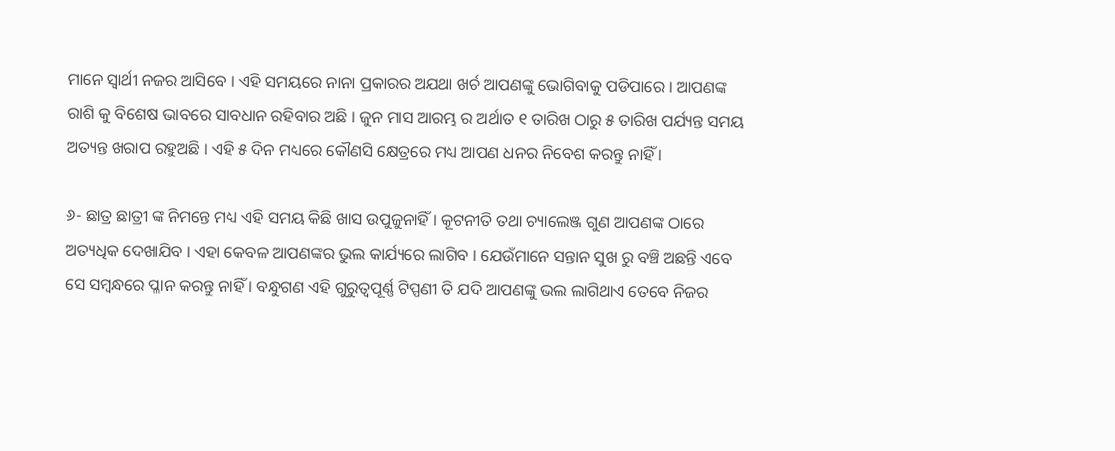ମାନେ ସ୍ଵାର୍ଥୀ ନଜର ଆସିବେ । ଏହି ସମୟରେ ନାନା ପ୍ରକାରର ଅଯଥା ଖର୍ଚ ଆପଣଙ୍କୁ ଭୋଗିବାକୁ ପଡିପାରେ । ଆପଣଙ୍କ ରାଶି କୁ ବିଶେଷ ଭାବରେ ସାବଧାନ ରହିବାର ଅଛି । ଜୁନ ମାସ ଆରମ୍ଭ ର ଅର୍ଥାତ ୧ ତାରିଖ ଠାରୁ ୫ ତାରିଖ ପର୍ଯ୍ୟନ୍ତ ସମୟ ଅତ୍ୟନ୍ତ ଖରାପ ରହୁଅଛି । ଏହି ୫ ଦିନ ମଧ୍ୟରେ କୌଣସି କ୍ଷେତ୍ରରେ ମଧ୍ୟ ଆପଣ ଧନର ନିବେଶ କରନ୍ତୁ ନାହିଁ ।

୬- ଛାତ୍ର ଛାତ୍ରୀ ଙ୍କ ନିମନ୍ତେ ମଧ୍ୟ ଏହି ସମୟ କିଛି ଖାସ ଉପୁଜୁନାହିଁ । କୂଟନୀତି ତଥା ଚ୍ୟାଲେଞ୍ଜ ଗୁଣ ଆପଣଙ୍କ ଠାରେ ଅତ୍ୟଧିକ ଦେଖାଯିବ । ଏହା କେବଳ ଆପଣଙ୍କର ଭୁଲ କାର୍ଯ୍ୟରେ ଲାଗିବ । ଯେଉଁମାନେ ସନ୍ତାନ ସୁଖ ରୁ ବଞ୍ଚି ଅଛନ୍ତି ଏବେ ସେ ସମ୍ବନ୍ଧରେ ପ୍ଳାନ କରନ୍ତୁ ନାହିଁ । ବନ୍ଧୁଗଣ ଏହି ଗୁରୁତ୍ୱପୂର୍ଣ୍ଣ ଟିପ୍ପଣୀ ତି ଯଦି ଆପଣଙ୍କୁ ଭଲ ଲାଗିଥାଏ ତେବେ ନିଜର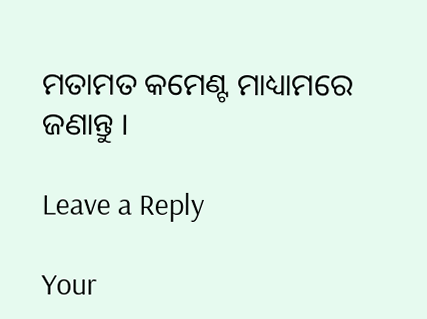ମତାମତ କମେଣ୍ଟ ମାଧ୍ୟାମରେ ଜଣାନ୍ତୁ ।

Leave a Reply

Your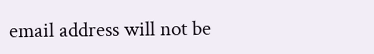email address will not be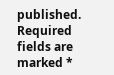published. Required fields are marked *